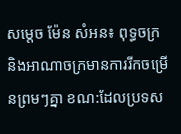សម្តេច ម៉ែន សំអន៖ ពុទ្ធចក្រ និងអាណាចក្រមានការរីកចម្រើនព្រមៗគ្នា ខណ:ដែលប្រទស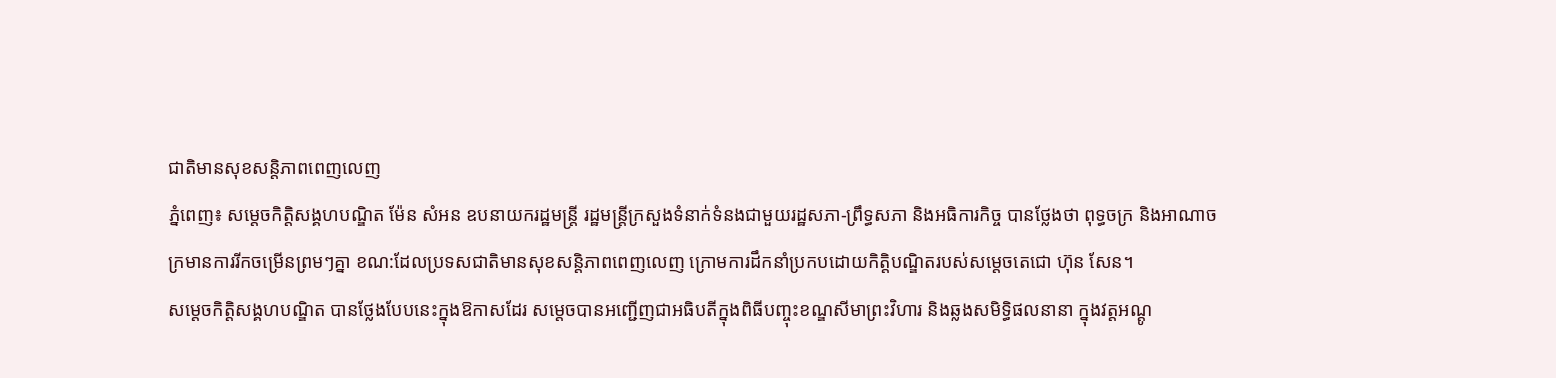ជាតិមានសុខសន្តិភាពពេញលេញ
ភ្នំពេញ៖ សម្តេចកិត្តិសង្គហបណ្ឌិត ម៉ែន សំអន ឧបនាយករដ្ឋមន្ត្រី រដ្ឋមន្ត្រីក្រសួងទំនាក់ទំនងជាមួយរដ្ឋសភា-ព្រឹទ្ធសភា និងអធិការកិច្ច បានថ្លែងថា ពុទ្ធចក្រ និងអាណាចក្រមានការរីកចម្រើនព្រមៗគ្នា ខណ:ដែលប្រទសជាតិមានសុខសន្តិភាពពេញលេញ ក្រោមការដឹកនាំប្រកបដោយកិត្តិបណ្ឌិតរបស់សម្តេចតេជោ ហ៊ុន សែន។
សម្តេចកិត្តិសង្គហបណ្ឌិត បានថ្លែងបែបនេះក្នុងឱកាសដែរ សម្តេចបានអញ្ជើញជាអធិបតីក្នុងពិធីបញ្ចុះខណ្ឌសីមាព្រះវិហារ និងឆ្លងសមិទ្ធិផលនានា ក្នុងវត្តអណ្តូ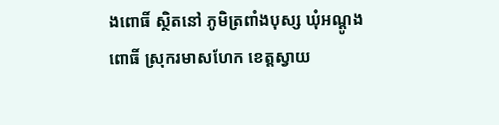ងពោធិ៍ ស្ថិតនៅ ភូមិត្រពាំងបុស្ស ឃុំអណ្តូងពោធិ៍ ស្រុករមាសហែក ខេត្តស្វាយ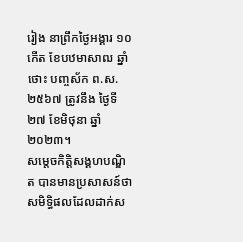រៀង នាព្រឹកថ្ងៃអង្គារ ១០កើត ខែបឋមាសាឍ ឆ្នាំថោះ បញ្ចស័ក ព.ស. ២៥៦៧ ត្រូវនឹង ថ្ងៃទី២៧ ខែមិថុនា ឆ្នាំ២០២៣។
សម្តេចកិត្តិសង្គហបណ្ឌិត បានមានប្រសាសន៍ថា សមិទ្ធិផលដែលដាក់ស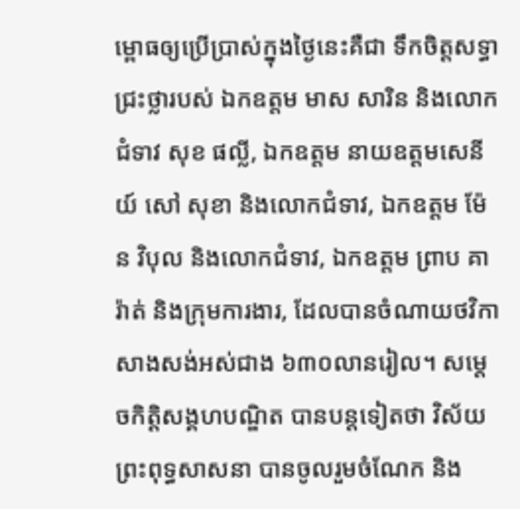ម្ពោធឲ្យប្រើប្រាស់ក្នុងថ្ងៃនេះគឺជា ទឹកចិត្តសទ្ធាជ្រះថ្លារបស់ ឯកឧត្តម មាស សារិន និងលោកជំទាវ សុខ ផល្លី, ឯកឧត្តម នាយឧត្តមសេនីយ៍ សៅ សុខា និងលោកជំទាវ, ឯកឧត្តម ម៉ែន វិបុល និងលោកជំទាវ, ឯកឧត្តម ព្រាប គារ៉ាត់ និងក្រុមការងារ, ដែលបានចំណាយថវិកាសាងសង់អស់ជាង ៦៣០លានរៀល។ សម្តេចកិត្តិសង្គហបណ្ឌិត បានបន្តទៀតថា វិស័យព្រះពុទ្ធសាសនា បានចូលរួមចំណែក និង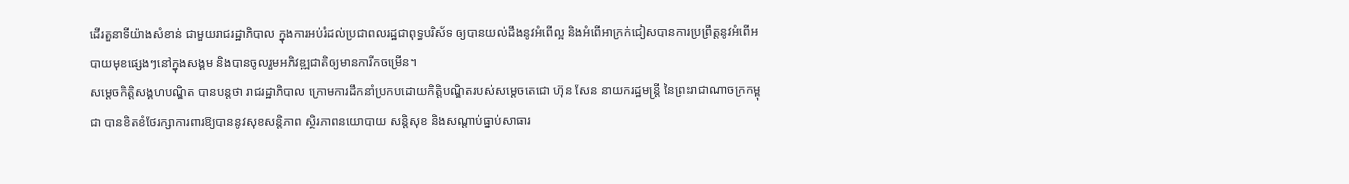ដើរតួនាទីយ៉ាងសំខាន់ ជាមួយរាជរដ្ឋាភិបាល ក្នុងការអប់រំដល់ប្រជាពលរដ្ឋជាពុទ្ធបរិស័ទ ឲ្យបានយល់ដឹងនូវអំពើល្អ និងអំពើអាក្រក់ជៀសបានការប្រព្រឹត្តនូវអំពើអបាយមុខផ្សេងៗនៅក្នុងសង្គម និងបានចូលរួមអភិវឌ្ឍជាតិឲ្យមានការីកចម្រើន។
សម្តេចកិត្តិសង្គហបណ្ឌិត បានបន្តថា រាជរដ្ឋាភិបាល ក្រោមការដឹកនាំប្រកបដោយកិត្តិបណ្ឌិតរបស់សម្តេចតេជោ ហ៊ុន សែន នាយករដ្ឋមន្ត្រី នៃព្រះរាជាណាចក្រកម្ពុជា បានខិតខំថែរក្សាការពារឱ្យបាននូវសុខសនិ្តភាព ស្ថិរភាពនយោបាយ សន្តិសុខ និងសណ្តាប់ធ្នាប់សាធារ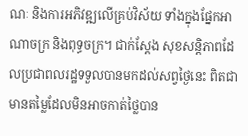ណៈ និងការអភិវឌ្ឍលើគ្រប់វិស័យ ទាំងក្នុងផ្នែកអាណាចក្រ និងពុទ្ធចក្រ។ ជាក់ស្តែង សុខសន្តិភាពដែលប្រជាពលរដ្ឋទទួលបានមកដល់សព្វថ្ងៃនេះ ពិតជាមានតម្លៃដែលមិនអាចកាត់ថ្លៃបាន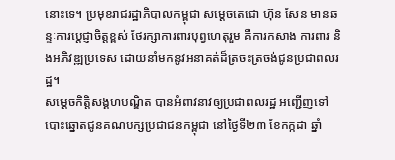នោះទេ។ ប្រមុខរាជរដ្ឋាភិបាលកម្ពុជា សម្តេចតេជោ ហ៊ុន សែន មានឆន្ទៈការប្តេជ្ញាចិត្តខ្ពស់ ថែរក្សាការពារបុព្វហេតុរួម គឺការកសាង ការពារ និងអភិវឌ្ឍប្រទេស ដោយនាំមកនូវអនាគត់ដ៏ត្រចះត្រចង់ជូនប្រជាពលរដ្ឋ។
សម្តេចកិត្តិសង្គហបណ្ឌិត បានអំពាវនាវឲ្យប្រជាពលរដ្ឋ អញ្ជើញទៅបោះឆ្នោតជូនគណបក្សប្រជាជនកម្ពុជា នៅថ្ងៃទី២៣ ខែកក្កដា ឆ្នាំ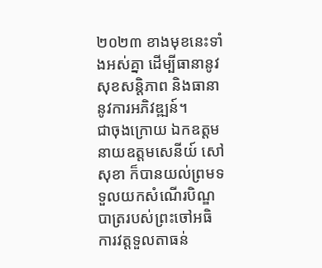២០២៣ ខាងមុខនេះទាំងអស់គ្នា ដើម្បីធានានូវសុខសន្តិភាព និងធានានូវការអភិវឌ្ឍន៍។
ជាចុងក្រោយ ឯកឧត្តម នាយឧត្តមសេនីយ៍ សៅ សុខា ក៏បានយល់ព្រមទទួលយកសំណើរបិណ្ឌបាត្ររបស់ព្រះចៅអធិការវត្តទួលតាធន់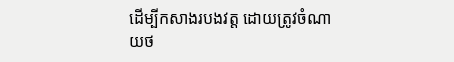ដើម្បីកសាងរបងវត្ត ដោយត្រូវចំណាយថ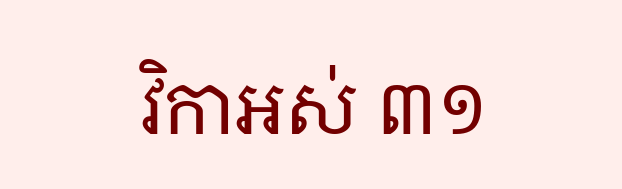វិកាអស់ ៣១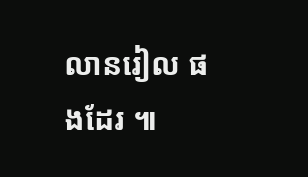លានរៀល ផងដែរ ៕